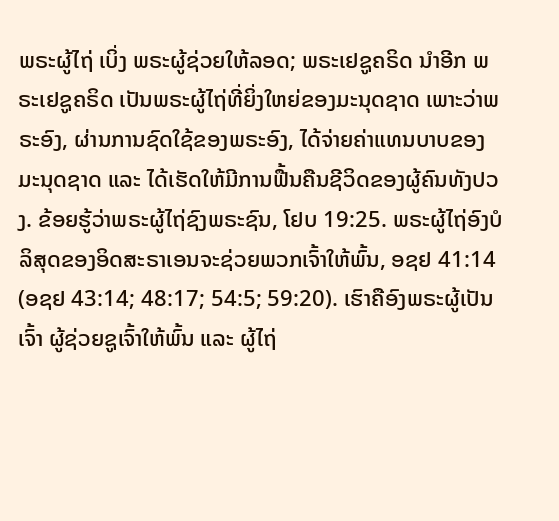ພຣະຜູ້ໄຖ່ ເບິ່ງ ພຣະຜູ້ຊ່ວຍໃຫ້ລອດ; ພຣະເຢຊູຄຣິດ ນຳອີກ ພຣະເຢຊູຄຣິດ ເປັນພຣະຜູ້ໄຖ່ທີ່ຍິ່ງໃຫຍ່ຂອງມະນຸດຊາດ ເພາະວ່າພຣະອົງ, ຜ່ານການຊົດໃຊ້ຂອງພຣະອົງ, ໄດ້ຈ່າຍຄ່າແທນບາບຂອງມະນຸດຊາດ ແລະ ໄດ້ເຮັດໃຫ້ມີການຟື້ນຄືນຊີວິດຂອງຜູ້ຄົນທັງປວງ. ຂ້ອຍຮູ້ວ່າພຣະຜູ້ໄຖ່ຊົງພຣະຊົນ, ໂຢບ 19:25. ພຣະຜູ້ໄຖ່ອົງບໍລິສຸດຂອງອິດສະຣາເອນຈະຊ່ວຍພວກເຈົ້າໃຫ້ພົ້ນ, ອຊຢ 41:14 (ອຊຢ 43:14; 48:17; 54:5; 59:20). ເຮົາຄືອົງພຣະຜູ້ເປັນເຈົ້າ ຜູ້ຊ່ວຍຊູເຈົ້າໃຫ້ພົ້ນ ແລະ ຜູ້ໄຖ່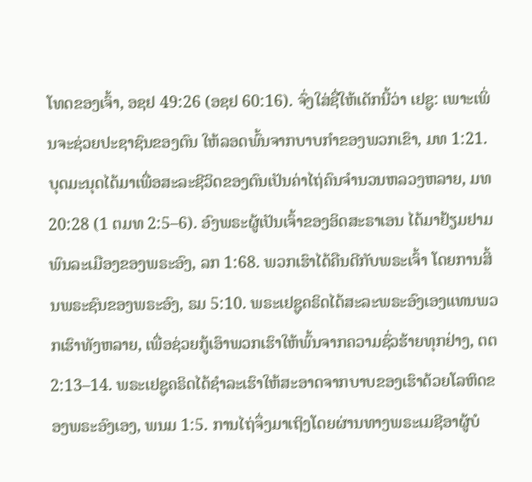ໂທດຂອງເຈົ້າ, ອຊຢ 49:26 (ອຊຢ 60:16). ຈົ່ງໃສ່ຊື່ໃຫ້ເດັກນີ້ວ່າ ເຢຊູ: ເພາະເພິ່ນຈະຊ່ວຍປະຊາຊົນຂອງຕົນ ໃຫ້ລອດພົ້ນຈາກບາບກຳຂອງພວກເຂົາ, ມທ 1:21. ບຸດມະນຸດໄດ້ມາເພື່ອສະລະຊີວິດຂອງຕົນເປັນຄ່າໄຖ່ຄົນຈຳນວນຫລວງຫລາຍ, ມທ 20:28 (1 ຕມທ 2:5–6). ອົງພຣະຜູ້ເປັນເຈົ້າຂອງອິດສະຣາເອນ ໄດ້ມາຢ້ຽມຢາມພົນລະເມືອງຂອງພຣະອົງ, ລກ 1:68. ພວກເຮົາໄດ້ຄືນດີກັບພຣະເຈົ້າ ໂດຍການສິ້ນພຣະຊົນຂອງພຣະອົງ, ຣມ 5:10. ພຣະເຢຊູຄຣິດໄດ້ສະລະພຣະອົງເອງແທນພວກເຮົາທັງຫລາຍ, ເພື່ອຊ່ວຍກູ້ເອົາພວກເຮົາໃຫ້ພົ້ນຈາກຄວາມຊົ່ວຮ້າຍທຸກຢ່າງ, ຕຕ 2:13–14. ພຣະເຢຊູຄຣິດໄດ້ຊຳລະເຮົາໃຫ້ສະອາດຈາກບາບຂອງເຮົາດ້ວຍໂລຫິດຂອງພຣະອົງເອງ, ພນມ 1:5. ການໄຖ່ຈຶ່ງມາເຖິງໂດຍຜ່ານທາງພຣະເມຊີອາຜູ້ບໍ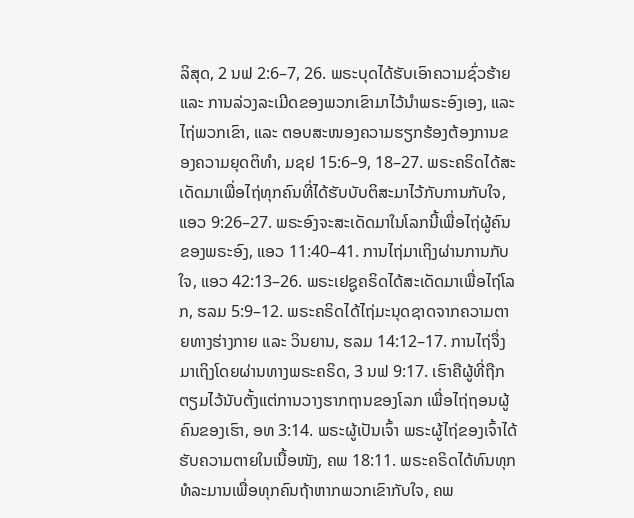ລິສຸດ, 2 ນຟ 2:6–7, 26. ພຣະບຸດໄດ້ຮັບເອົາຄວາມຊົ່ວຮ້າຍ ແລະ ການລ່ວງລະເມີດຂອງພວກເຂົາມາໄວ້ນຳພຣະອົງເອງ, ແລະ ໄຖ່ພວກເຂົາ, ແລະ ຕອບສະໜອງຄວາມຮຽກຮ້ອງຕ້ອງການຂອງຄວາມຍຸດຕິທຳ, ມຊຢ 15:6–9, 18–27. ພຣະຄຣິດໄດ້ສະເດັດມາເພື່ອໄຖ່ທຸກຄົນທີ່ໄດ້ຮັບບັບຕິສະມາໄວ້ກັບການກັບໃຈ, ແອວ 9:26–27. ພຣະອົງຈະສະເດັດມາໃນໂລກນີ້ເພື່ອໄຖ່ຜູ້ຄົນຂອງພຣະອົງ, ແອວ 11:40–41. ການໄຖ່ມາເຖິງຜ່ານການກັບໃຈ, ແອວ 42:13–26. ພຣະເຢຊູຄຣິດໄດ້ສະເດັດມາເພື່ອໄຖ່ໂລກ, ຮລມ 5:9–12. ພຣະຄຣິດໄດ້ໄຖ່ມະນຸດຊາດຈາກຄວາມຕາຍທາງຮ່າງກາຍ ແລະ ວິນຍານ, ຮລມ 14:12–17. ການໄຖ່ຈຶ່ງມາເຖິງໂດຍຜ່ານທາງພຣະຄຣິດ, 3 ນຟ 9:17. ເຮົາຄືຜູ້ທີ່ຖືກຕຽມໄວ້ນັບຕັ້ງແຕ່ການວາງຮາກຖານຂອງໂລກ ເພື່ອໄຖ່ຖອນຜູ້ຄົນຂອງເຮົາ, ອທ 3:14. ພຣະຜູ້ເປັນເຈົ້າ ພຣະຜູ້ໄຖ່ຂອງເຈົ້າໄດ້ຮັບຄວາມຕາຍໃນເນື້ອໜັງ, ຄພ 18:11. ພຣະຄຣິດໄດ້ທົນທຸກທໍລະມານເພື່ອທຸກຄົນຖ້າຫາກພວກເຂົາກັບໃຈ, ຄພ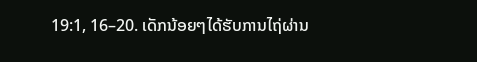19:1, 16–20. ເດັກນ້ອຍໆໄດ້ຮັບການໄຖ່ຜ່ານ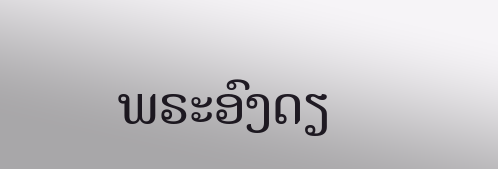ພຣະອົງດຽ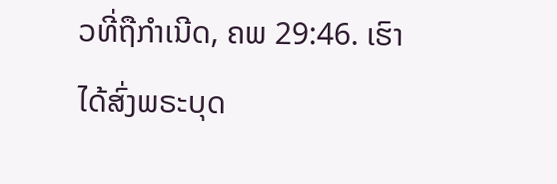ວທີ່ຖືກຳເນີດ, ຄພ 29:46. ເຮົາໄດ້ສົ່ງພຣະບຸດ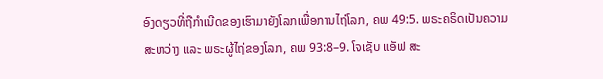ອົງດຽວທີ່ຖືກຳເນີດຂອງເຮົາມາຍັງໂລກເພື່ອການໄຖ່ໂລກ, ຄພ 49:5. ພຣະຄຣິດເປັນຄວາມສະຫວ່າງ ແລະ ພຣະຜູ້ໄຖ່ຂອງໂລກ, ຄພ 93:8–9. ໂຈເຊັບ ແອັຟ ສະ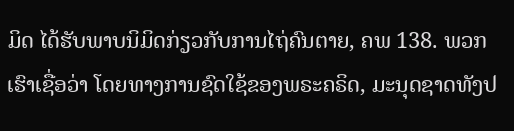ມິດ ໄດ້ຮັບພາບນິມິດກ່ຽວກັບການໄຖ່ຄົນຕາຍ, ຄພ 138. ພວກເຮົາເຊື່ອວ່າ ໂດຍທາງການຊົດໃຊ້ຂອງພຣະຄຣິດ, ມະນຸດຊາດທັງປ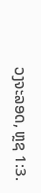ວງຈະລອດ, ຫຼຊ 1:3.